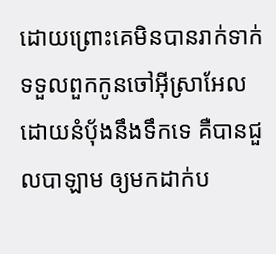ដោយព្រោះគេមិនបានរាក់ទាក់ទទួលពួកកូនចៅអ៊ីស្រាអែល ដោយនំបុ័ងនឹងទឹកទេ គឺបានជួលបាឡាម ឲ្យមកដាក់ប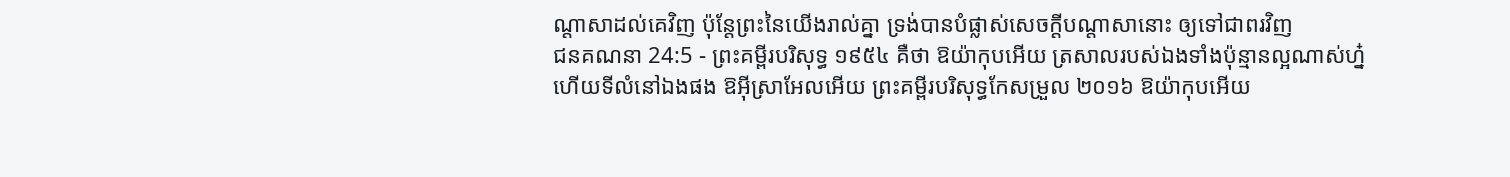ណ្តាសាដល់គេវិញ ប៉ុន្តែព្រះនៃយើងរាល់គ្នា ទ្រង់បានបំផ្លាស់សេចក្ដីបណ្តាសានោះ ឲ្យទៅជាពរវិញ
ជនគណនា 24:5 - ព្រះគម្ពីរបរិសុទ្ធ ១៩៥៤ គឺថា ឱយ៉ាកុបអើយ ត្រសាលរបស់ឯងទាំងប៉ុន្មានល្អណាស់ហ្ន៎ ហើយទីលំនៅឯងផង ឱអ៊ីស្រាអែលអើយ ព្រះគម្ពីរបរិសុទ្ធកែសម្រួល ២០១៦ ឱយ៉ាកុបអើយ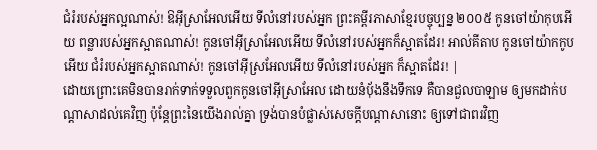ជំរំរបស់អ្នកល្អណាស់! ឱអ៊ីស្រាអែលអើយ ទីលំនៅរបស់អ្នក ព្រះគម្ពីរភាសាខ្មែរបច្ចុប្បន្ន ២០០៥ កូនចៅយ៉ាកុបអើយ ពន្លារបស់អ្នកស្អាតណាស់! កូនចៅអ៊ីស្រាអែលអើយ ទីលំនៅរបស់អ្នកក៏ស្អាតដែរ! អាល់គីតាប កូនចៅយ៉ាកកូបអើយ ជំរំរបស់អ្នកស្អាតណាស់! កូនចៅអ៊ីស្រអែលអើយ ទីលំនៅរបស់អ្នក ក៏ស្អាតដែរ! |
ដោយព្រោះគេមិនបានរាក់ទាក់ទទួលពួកកូនចៅអ៊ីស្រាអែល ដោយនំបុ័ងនឹងទឹកទេ គឺបានជួលបាឡាម ឲ្យមកដាក់បណ្តាសាដល់គេវិញ ប៉ុន្តែព្រះនៃយើងរាល់គ្នា ទ្រង់បានបំផ្លាស់សេចក្ដីបណ្តាសានោះ ឲ្យទៅជាពរវិញ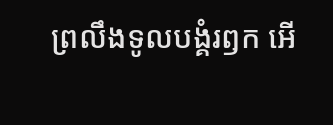ព្រលឹងទូលបង្គំរឭក អើ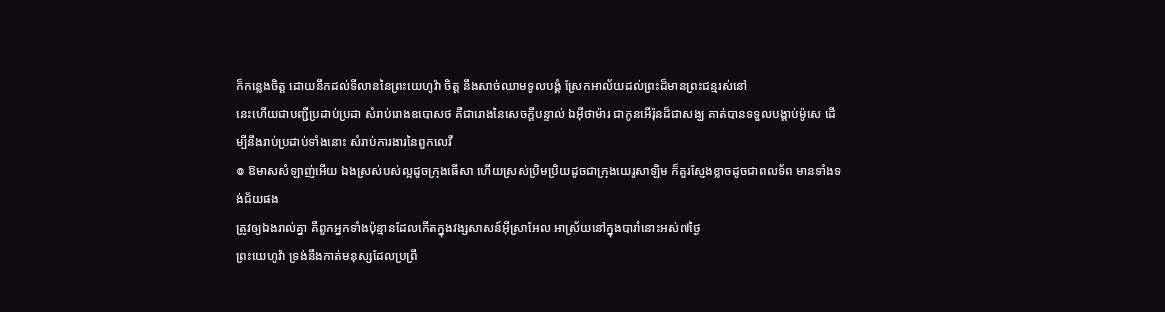ក៏កន្លេងចិត្ត ដោយនឹកដល់ទីលាននៃព្រះយេហូវ៉ា ចិត្ត នឹងសាច់ឈាមទូលបង្គំ ស្រែកអាល័យដល់ព្រះដ៏មានព្រះជន្មរស់នៅ
នេះហើយជាបញ្ជីប្រដាប់ប្រដា សំរាប់រោងឧបោសថ គឺជារោងនៃសេចក្ដីបន្ទាល់ ឯអ៊ីថាម៉ារ ជាកូនអើរ៉ុនដ៏ជាសង្ឃ គាត់បានទទួលបង្គាប់ម៉ូសេ ដើម្បីនឹងរាប់ប្រដាប់ទាំងនោះ សំរាប់ការងារនៃពួកលេវី
៙ ឱមាសសំឡាញ់អើយ ឯងស្រស់បស់ល្អដូចក្រុងធើសា ហើយស្រស់ប្រិមប្រិយដូចជាក្រុងយេរូសាឡិម ក៏គួរស្ញែងខ្លាចដូចជាពលទ័ព មានទាំងទង់ជ័យផង
ត្រូវឲ្យឯងរាល់គ្នា គឺពួកអ្នកទាំងប៉ុន្មានដែលកើតក្នុងវង្សសាសន៍អ៊ីស្រាអែល អាស្រ័យនៅក្នុងបារាំនោះអស់៧ថ្ងៃ
ព្រះយេហូវ៉ា ទ្រង់នឹងកាត់មនុស្សដែលប្រព្រឹ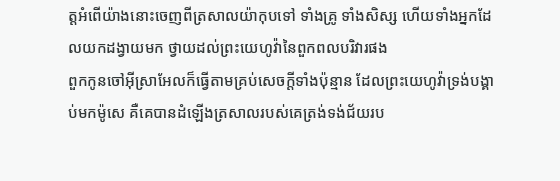ត្តអំពើយ៉ាងនោះចេញពីត្រសាលយ៉ាកុបទៅ ទាំងគ្រូ ទាំងសិស្ស ហើយទាំងអ្នកដែលយកដង្វាយមក ថ្វាយដល់ព្រះយេហូវ៉ានៃពួកពលបរិវារផង
ពួកកូនចៅអ៊ីស្រាអែលក៏ធ្វើតាមគ្រប់សេចក្ដីទាំងប៉ុន្មាន ដែលព្រះយេហូវ៉ាទ្រង់បង្គាប់មកម៉ូសេ គឺគេបានដំឡើងត្រសាលរបស់គេត្រង់ទង់ជ័យរប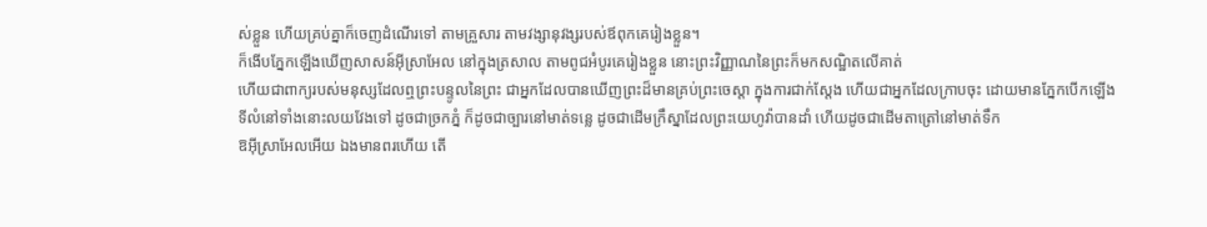ស់ខ្លួន ហើយគ្រប់គ្នាក៏ចេញដំណើរទៅ តាមគ្រួសារ តាមវង្សានុវង្សរបស់ឪពុកគេរៀងខ្លួន។
ក៏ងើបភ្នែកឡើងឃើញសាសន៍អ៊ីស្រាអែល នៅក្នុងត្រសាល តាមពូជអំបូរគេរៀងខ្លួន នោះព្រះវិញ្ញាណនៃព្រះក៏មកសណ្ឋិតលើគាត់
ហើយជាពាក្យរបស់មនុស្សដែលឮព្រះបន្ទូលនៃព្រះ ជាអ្នកដែលបានឃើញព្រះដ៏មានគ្រប់ព្រះចេស្តា ក្នុងការជាក់ស្តែង ហើយជាអ្នកដែលក្រាបចុះ ដោយមានភ្នែកបើកឡើង
ទីលំនៅទាំងនោះលយវែងទៅ ដូចជាច្រកភ្នំ ក៏ដូចជាច្បារនៅមាត់ទន្លេ ដូចជាដើមក្រឹស្នាដែលព្រះយេហូវ៉ាបានដាំ ហើយដូចជាដើមតាត្រៅនៅមាត់ទឹក
ឱអ៊ីស្រាអែលអើយ ឯងមានពរហើយ តើ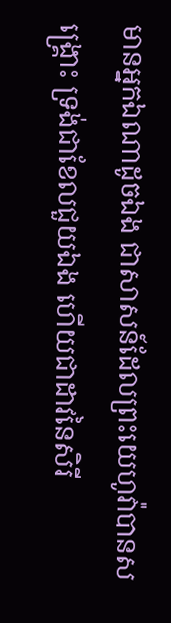មានអ្នកឯណាដូចឯង ជាសាសន៍ដែលព្រះយេហូវ៉ាបានសង្គ្រោះ ទ្រង់ជាខែលជួយឯង ហើយជាដាវនៃសិរី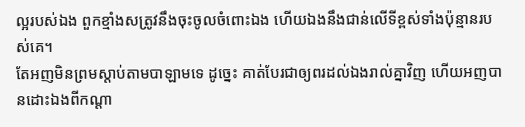ល្អរបស់ឯង ពួកខ្មាំងសត្រូវនឹងចុះចូលចំពោះឯង ហើយឯងនឹងជាន់លើទីខ្ពស់ទាំងប៉ុន្មានរបស់គេ។
តែអញមិនព្រមស្តាប់តាមបាឡាមទេ ដូច្នេះ គាត់បែរជាឲ្យពរដល់ឯងរាល់គ្នាវិញ ហើយអញបានដោះឯងពីកណ្តា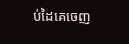ប់ដៃគេចេញ